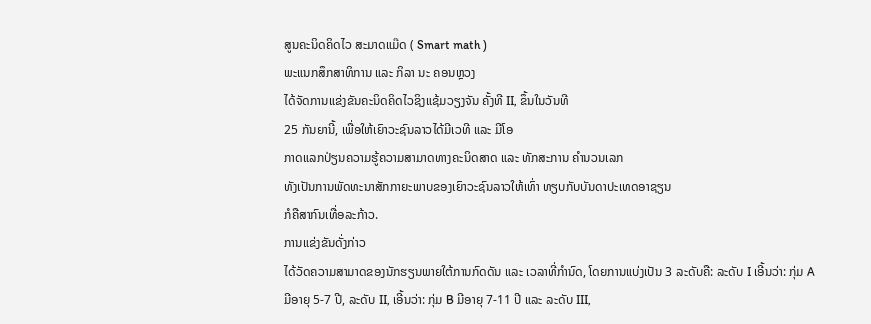ສູນຄະນິດຄິດໄວ ສະມາດແມ໊ດ ( Smart math )
ພະແນກສຶກສາທິການ ແລະ ກິລາ ນະ ຄອນຫຼວງ
ໄດ້ຈັດການແຂ່ງຂັນຄະນິດຄິດໄວຊິງແຊ້ມວຽງຈັນ ຄັ້ງທີ II, ຂຶ້ນໃນວັນທີ
25 ກັນຍານີ້, ເພື່ອໃຫ້ເຍົາວະຊົນລາວໄດ້ມີເວທີ ແລະ ມີໂອ
ກາດແລກປ່ຽນຄວາມຮູ້ຄວາມສາມາດທາງຄະນິດສາດ ແລະ ທັກສະການ ຄຳນວນເລກ
ທັງເປັນການພັດທະນາສັກກາຍະພາບຂອງເຍົາວະຊົນລາວໃຫ້ເທົ່າ ທຽບກັບບັນດາປະເທດອາຊຽນ
ກໍຄືສາກົນເທື່ອລະກ້າວ.
ການແຂ່ງຂັນດັ່ງກ່າວ
ໄດ້ວັດຄວາມສາມາດຂອງນັກຮຽນພາຍໃຕ້ການກົດດັນ ແລະ ເວລາທີ່ກຳນົດ, ໂດຍການແບ່ງເປັນ 3 ລະດັບຄື: ລະດັບ I ເອີ້ນວ່າ: ກຸ່ມ A
ມີອາຍຸ 5-7 ປີ, ລະດັບ II, ເອີ້ນວ່າ: ກຸ່ມ B ມີອາຍຸ 7-11 ປີ ແລະ ລະດັບ III,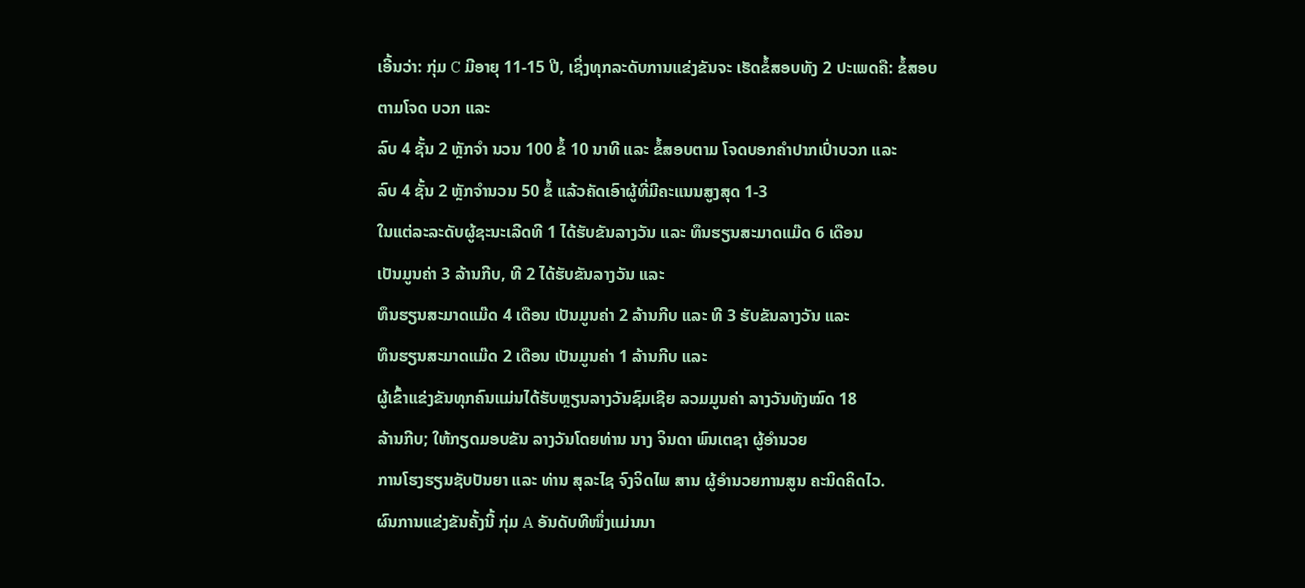ເອີ້ນວ່າ: ກຸ່ມ C ມີອາຍຸ 11-15 ປີ, ເຊິ່ງທຸກລະດັບການແຂ່ງຂັນຈະ ເຮັດຂໍ້ສອບທັງ 2 ປະເພດຄື: ຂໍ້ສອບຕາມໂຈດ ບວກ ແລະ
ລົບ 4 ຊັ້ນ 2 ຫຼັກຈຳ ນວນ 100 ຂໍ້ 10 ນາທີ ແລະ ຂໍ້ສອບຕາມ ໂຈດບອກຄຳປາກເປົ່າບວກ ແລະ
ລົບ 4 ຊັ້ນ 2 ຫຼັກຈໍານວນ 50 ຂໍ້ ແລ້ວຄັດເອົາຜູ້ທີ່ມີຄະແນນສູງສຸດ 1-3
ໃນແຕ່ລະລະດັບຜູ້ຊະນະເລີດທີ 1 ໄດ້ຮັບຂັນລາງວັນ ແລະ ທຶນຮຽນສະມາດແມ໊ດ 6 ເດືອນ
ເປັນມູນຄ່າ 3 ລ້ານກີບ, ທີ 2 ໄດ້ຮັບຂັນລາງວັນ ແລະ
ທຶນຮຽນສະມາດແມ໊ດ 4 ເດືອນ ເປັນມູນຄ່າ 2 ລ້ານກີບ ແລະ ທີ 3 ຮັບຂັນລາງວັນ ແລະ
ທຶນຮຽນສະມາດແມ໊ດ 2 ເດືອນ ເປັນມູນຄ່າ 1 ລ້ານກີບ ແລະ
ຜູ້ເຂົ້າແຂ່ງຂັນທຸກຄົນແມ່ນໄດ້ຮັບຫຼຽນລາງວັນຊົມເຊີຍ ລວມມູນຄ່າ ລາງວັນທັງໝົດ 18
ລ້ານກີບ; ໃຫ້ກຽດມອບຂັນ ລາງວັນໂດຍທ່ານ ນາງ ຈິນດາ ພົນເຕຊາ ຜູ້ອໍານວຍ
ການໂຮງຮຽນຊັບປັນຍາ ແລະ ທ່ານ ສຸລະໄຊ ຈົງຈິດໄພ ສານ ຜູ້ອໍານວຍການສູນ ຄະນິດຄິດໄວ.
ຜົນການແຂ່ງຂັນຄັ້ງນີ້ ກຸ່ມ A ອັນດັບທີໜຶ່ງແມ່ນນາ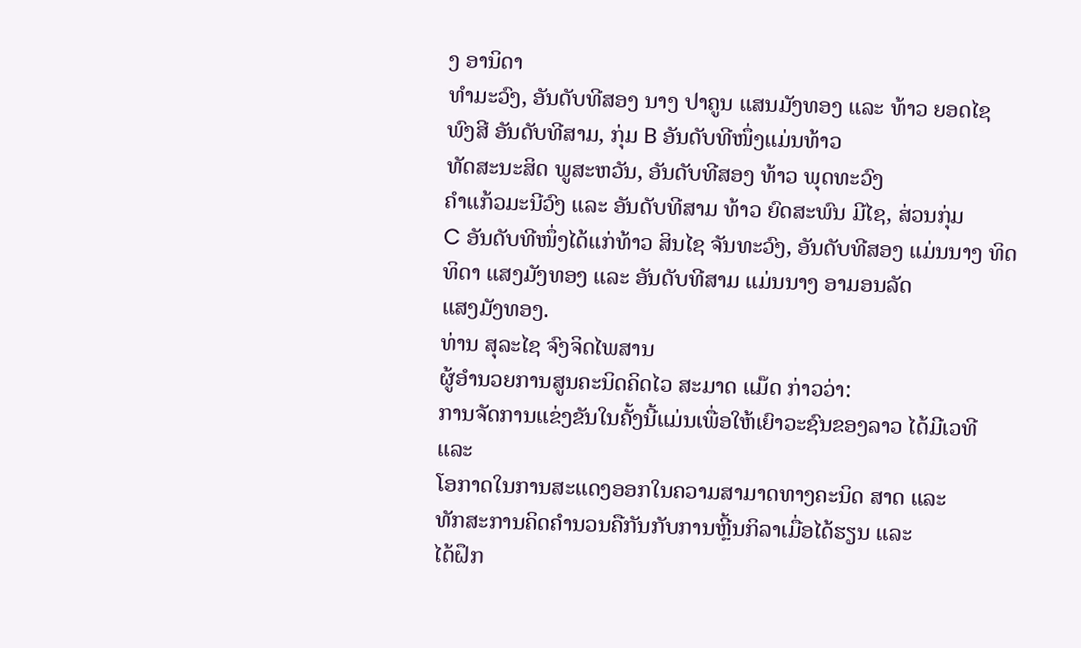ງ ອານິດາ
ທຳມະວົງ, ອັນດັບທີສອງ ນາງ ປາຄູນ ແສນມັງທອງ ແລະ ທ້າວ ຍອດໄຊ
ພົງສີ ອັນດັບທີສາມ, ກຸ່ມ B ອັນດັບທີໜຶ່ງແມ່ນທ້າວ
ທັດສະນະສິດ ພູສະຫວັນ, ອັນດັບທີສອງ ທ້າວ ພຸດທະວົງ
ຄຳແກ້ວມະນີວົງ ແລະ ອັນດັບທີສາມ ທ້າວ ຍົດສະພົນ ມີໄຊ, ສ່ວນກຸ່ມ
C ອັນດັບທີໜຶ່ງໄດ້ແກ່ທ້າວ ສິນໄຊ ຈັນທະວົງ, ອັນດັບທີສອງ ແມ່ນນາງ ທິດທິດາ ແສງມັງທອງ ແລະ ອັນດັບທີສາມ ແມ່ນນາງ ອາມອນລັດ
ແສງມັງທອງ.
ທ່ານ ສຸລະໄຊ ຈົງຈິດໄພສານ
ຜູ້ອໍານວຍການສູນຄະນິດຄິດໄວ ສະມາດ ແມ໊ດ ກ່າວວ່າ:
ການຈັດການແຂ່ງຂັນໃນຄັ້ງນີ້ແມ່ນເພື່ອໃຫ້ເຍົາວະຊົນຂອງລາວ ໄດ້ມີເວທີ ແລະ
ໂອກາດໃນການສະແດງອອກໃນຄວາມສາມາດທາງຄະນິດ ສາດ ແລະ
ທັກສະການຄິດຄຳນວນຄືກັນກັບການຫຼີ້ນກິລາເມື່ອໄດ້ຮຽນ ແລະ
ໄດ້ຝຶກ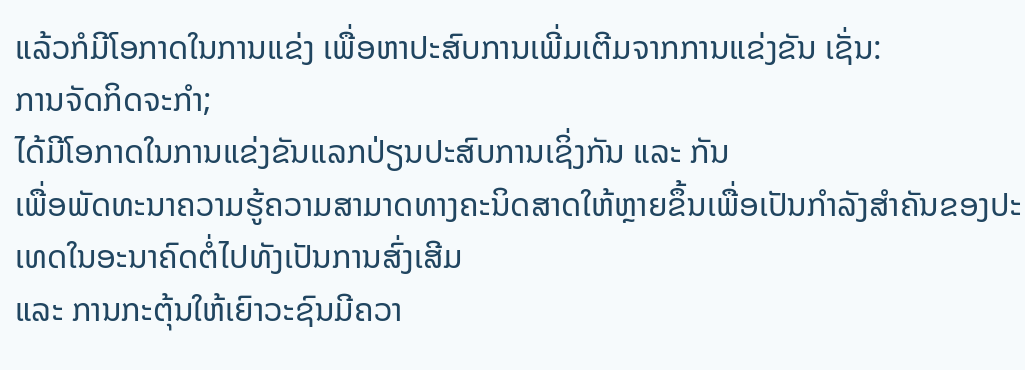ແລ້ວກໍມີໂອກາດໃນການແຂ່ງ ເພື່ອຫາປະສົບການເພີ່ມເຕີມຈາກການແຂ່ງຂັນ ເຊັ່ນ:
ການຈັດກິດຈະກຳ;
ໄດ້ມີໂອກາດໃນການແຂ່ງຂັນແລກປ່ຽນປະສົບການເຊິ່ງກັນ ແລະ ກັນ
ເພື່ອພັດທະນາຄວາມຮູ້ຄວາມສາມາດທາງຄະນິດສາດໃຫ້ຫຼາຍຂຶ້ນເພື່ອເປັນກຳລັງສຳຄັນຂອງປະເທດໃນອະນາຄົດຕໍ່ໄປທັງເປັນການສົ່ງເສີມ
ແລະ ການກະຕຸ້ນໃຫ້ເຍົາວະຊົນມີຄວາ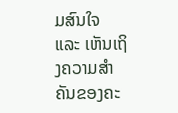ມສົນໃຈ ແລະ ເຫັນເຖິງຄວາມສຳຄັນຂອງຄະ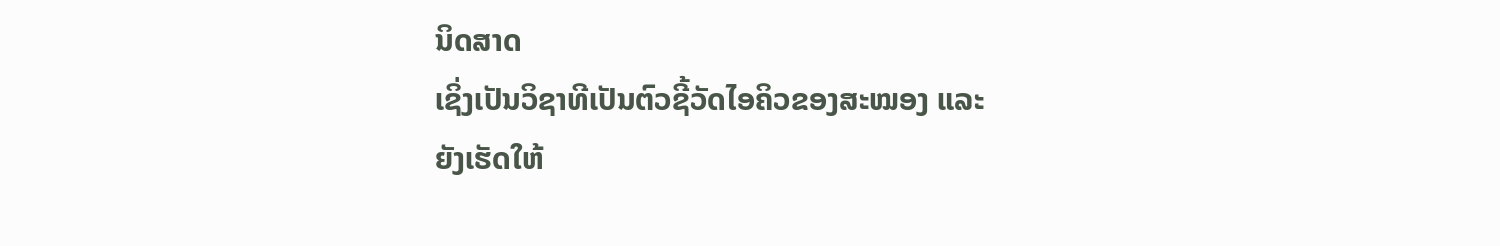ນິດສາດ
ເຊິ່ງເປັນວິຊາທີເປັນຕົວຊີ້ວັດໄອຄິວຂອງສະໝອງ ແລະ
ຍັງເຮັດໃຫ້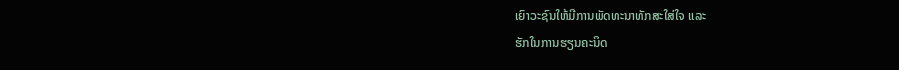ເຍົາວະຊົນໃຫ້ມີການພັດທະນາທັກສະໃສ່ໃຈ ແລະ
ຮັກໃນການຮຽນຄະນິດ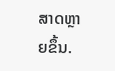ສາດຫຼາຍຂຶ້ນ.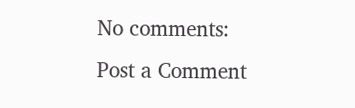No comments:
Post a Comment